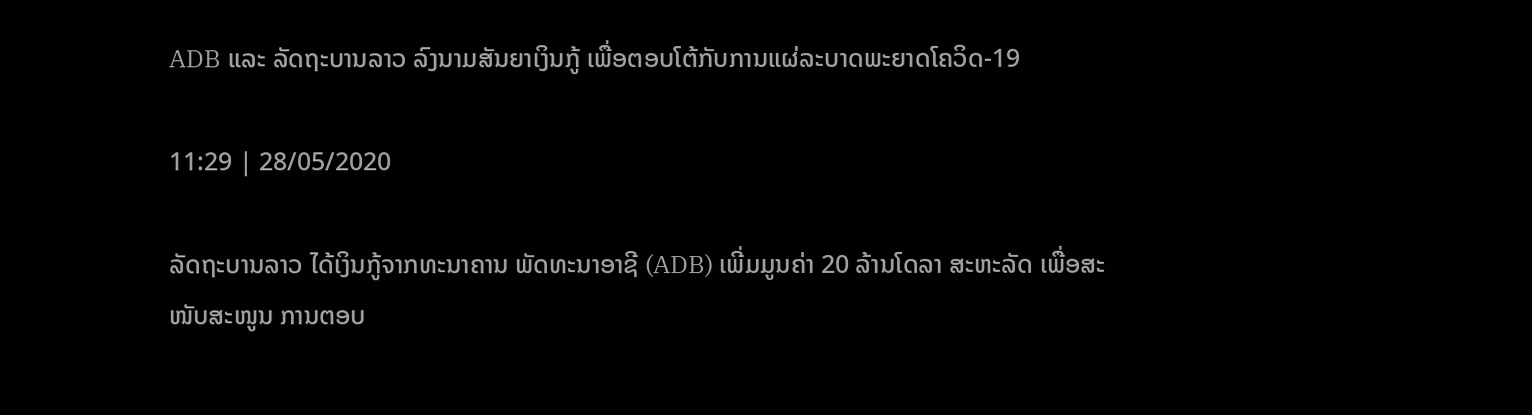ADB ແລະ ລັດຖະບານລາວ ລົງນາມສັນຍາເງິນກູ້ ເພື່ອຕອບໂຕ້ກັບການແຜ່ລະບາດພະຍາດໂຄວິດ-19

11:29 | 28/05/2020

ລັດຖະບານລາວ ໄດ້ເງິນກູ້ຈາກທະນາຄານ ພັດທະນາອາຊີ (ADB) ເພີ່ມມູນຄ່າ 20 ລ້ານໂດລາ ສະຫະລັດ ເພື່ອສະໜັບສະໜູນ ການຕອບ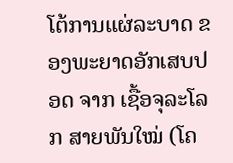ໂຕ້ການແຜ່ລະບາດ ຂອງພະຍາດອັກເສບປອດ ຈາກ ເຊື້ອຈຸລະໂລກ ສາຍພັນໃໝ່ (ໂຄ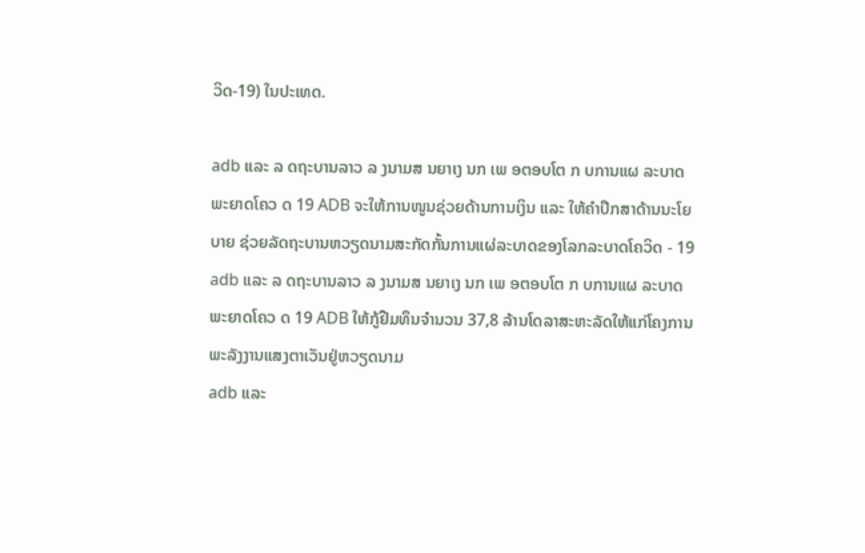ວິດ-19) ໃນປະເທດ.

adb ແລະ ລ ດຖະບານລາວ ລ ງນາມສ ນຍາເງ ນກ ເພ ອຕອບໂຕ ກ ບການແຜ ລະບາດພະຍາດໂຄວ ດ 19 ADB ຈະໃຫ້ການໜູນຊ່ວຍດ້ານການເງິນ ແລະ ໃຫ້ຄໍາປຶກສາດ້ານນະໂຍບາຍ ຊ່ວຍລັດຖະບານຫວຽດນາມສະກັດກັ້ນການແຜ່ລະບາດຂອງໂລກລະບາດໂຄວິດ - 19
adb ແລະ ລ ດຖະບານລາວ ລ ງນາມສ ນຍາເງ ນກ ເພ ອຕອບໂຕ ກ ບການແຜ ລະບາດພະຍາດໂຄວ ດ 19 ADB ໃຫ້ກູ້ຢືມທຶນຈໍານວນ 37,8 ລ້ານໂດລາສະຫະລັດໃຫ້ແກ່ໂຄງການພະລັງງານແສງຕາເວັນຢູ່ຫວຽດນາມ
adb ແລະ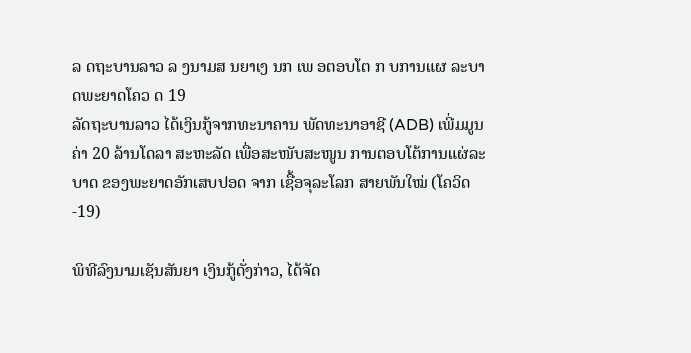ລ ດຖະບານລາວ ລ ງນາມສ ນຍາເງ ນກ ເພ ອຕອບໂຕ ກ ບການແຜ ລະບາດພະຍາດໂຄວ ດ 19
ລັດຖະບານລາວ ໄດ້ເງິນກູ້ຈາກທະນາຄານ ພັດທະນາອາຊີ (ADB) ເພີ່ມມູນຄ່າ 20 ລ້ານໂດລາ ສະຫະລັດ ເພື່ອສະໜັບສະໜູນ ການຕອບໂຕ້ການແຜ່ລະບາດ ຂອງພະຍາດອັກເສບປອດ ຈາກ ເຊື້ອຈຸລະໂລກ ສາຍພັນໃໝ່ (ໂຄວິດ-19)

ພິທີລົງນາມເຊັນສັນຍາ ເງິນກູ້ດັ່ງກ່າວ, ໄດ້ຈັດ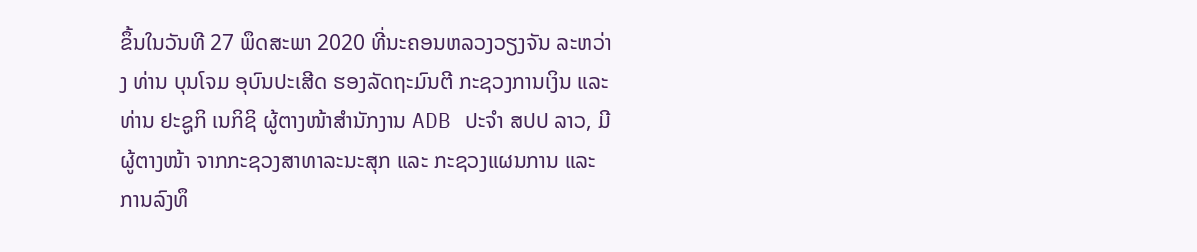ຂຶ້ນໃນວັນທີ 27 ພຶດສະພາ 2020 ທີ່ນະຄອນຫລວງວຽງຈັນ ລະຫວ່າງ ທ່ານ ບຸນໂຈມ ອຸບົນປະເສີດ ຮອງລັດຖະມົນຕີ ກະຊວງການເງິນ ແລະ ທ່ານ ຢະຊູກິ ເນກິຊິ ຜູ້ຕາງໜ້າສຳນັກງານ ADB ປະຈຳ ສປປ ລາວ, ມີຜູ້ຕາງໜ້າ ຈາກກະຊວງສາທາລະນະສຸກ ແລະ ກະຊວງແຜນການ ແລະ ການລົງທຶ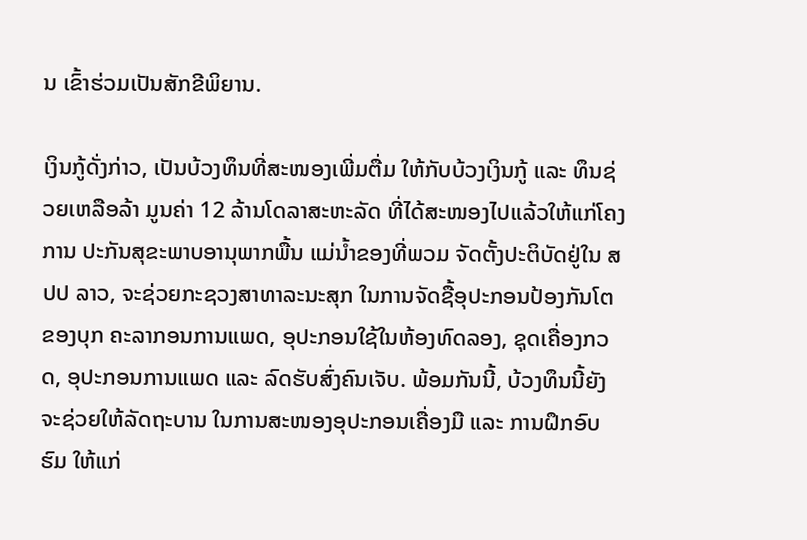ນ ເຂົ້າຮ່ວມເປັນສັກຂີພິຍານ.

ເງິນກູ້ດັ່ງກ່າວ, ເປັນບ້ວງທຶນທີ່ສະໜອງເພີ່ມຕື່ມ ໃຫ້ກັບບ້ວງເງິນກູ້ ແລະ ທຶນຊ່ວຍເຫລືອລ້າ ມູນຄ່າ 12 ລ້ານໂດລາສະຫະລັດ ທີ່ໄດ້ສະໜອງໄປແລ້ວໃຫ້ແກ່ໂຄງການ ປະກັນສຸຂະພາບອານຸພາກພື້ນ ແມ່ນ້ຳຂອງທີ່ພວມ ຈັດຕັ້ງປະຕິບັດຢູ່ໃນ ສປປ ລາວ, ຈະຊ່ວຍກະຊວງສາທາລະນະສຸກ ໃນການຈັດຊື້ອຸປະກອນປ້ອງກັນໂຕ ຂອງບຸກ ຄະລາກອນການແພດ, ອຸປະກອນໃຊ້ໃນຫ້ອງທົດລອງ, ຊຸດເຄື່ອງກວດ, ອຸປະກອນການແພດ ແລະ ລົດຮັບສົ່ງຄົນເຈັບ. ພ້ອມກັນນີ້, ບ້ວງທຶນນີ້ຍັງຈະຊ່ວຍໃຫ້ລັດຖະບານ ໃນການສະໜອງອຸປະກອນເຄື່ອງມື ແລະ ການຝຶກອົບຮົມ ໃຫ້ແກ່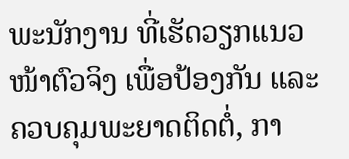ພະນັກງານ ທີ່ເຮັດວຽກແນວໜ້າຕົວຈິງ ເພື່ອປ້ອງກັນ ແລະ ຄວບຄຸມພະຍາດຕິດຕໍ່, ກາ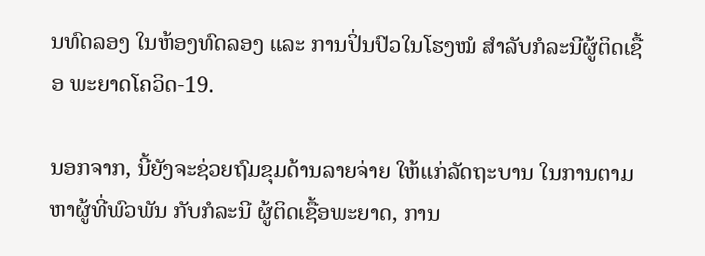ນທົດລອງ ໃນຫ້ອງທົດລອງ ແລະ ການປິ່ນປົວໃນໂຮງໝໍ ສຳລັບກໍລະນີຜູ້ຕິດເຊື້ອ ພະຍາດໂຄວິດ-19.

ນອກຈາກ, ນີ້ຍັງຈະຊ່ວຍຖົມຂຸມດ້ານລາຍຈ່າຍ ໃຫ້ແກ່ລັດຖະບານ ໃນການຕາມຫາຜູ້ທີ່ພົວພັນ ກັບກໍລະນີ ຜູ້ຕິດເຊື້ອພະຍາດ, ການ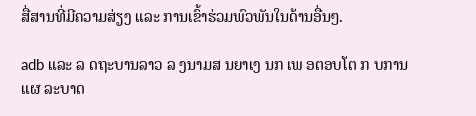ສື່ສານທີ່ມີຄວາມສ່ຽງ ແລະ ການເຂົ້າຮ່ວມພົວພັນໃນດ້ານອື່ນໆ.

adb ແລະ ລ ດຖະບານລາວ ລ ງນາມສ ນຍາເງ ນກ ເພ ອຕອບໂຕ ກ ບການແຜ ລະບາດ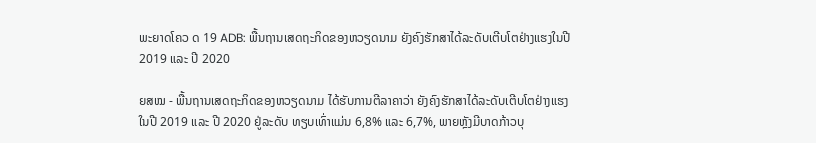ພະຍາດໂຄວ ດ 19 ADB: ພື້ນຖານເສດຖະກິດຂອງຫວຽດນາມ ຍັງຄົງຮັກສາໄດ້ລະດັບເຕີບໂຕຢ່າງແຮງໃນປີ 2019 ແລະ ປີ 2020

ຍສໝ - ພື້ນຖານເສດຖະກິດຂອງຫວຽດນາມ ໄດ້ຮັບການຕີລາຄາວ່າ ຍັງຄົງຮັກສາໄດ້ລະດັບເຕີບໂຕຢ່າງແຮງໃນປີ 2019 ແລະ ປີ 2020 ຢູ່ລະດັບ ທຽບເທົ່າແມ່ນ 6,8% ແລະ 6,7%, ພາຍຫຼັງມີບາດກ້າວບຸ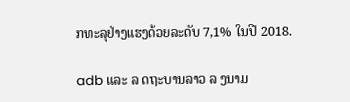ກທະລຸຢ່າງແຮງດ້ວຍລະດັບ 7,1% ໃນປີ 2018.

adb ແລະ ລ ດຖະບານລາວ ລ ງນາມ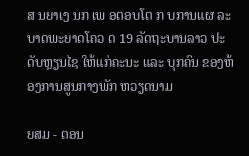ສ ນຍາເງ ນກ ເພ ອຕອບໂຕ ກ ບການແຜ ລະບາດພະຍາດໂຄວ ດ 19 ລັດຖະບານລາວ ປະດັບຫຼຽນໄຊ ໃຫ້ແກ່ຄະນະ ແລະ ບຸກຄົນ ຂອງຫ້ອງການສູນກາງພັກ ຫວຽດນາມ

ຍສມ - ຕອນ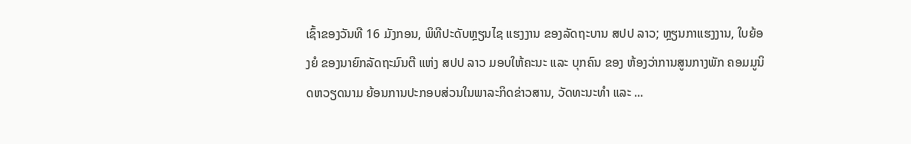ເຊົ້າຂອງວັນທີ 16 ມັງກອນ, ພິທີປະດັບຫຼຽນໄຊ ແຮງງານ ຂອງລັດຖະບານ ສປປ ລາວ; ຫຼຽນກາແຮງງານ, ໃບຍ້ອງຍໍ ຂອງນາຍົກລັດຖະມົນຕີ ແຫ່ງ ສປປ ລາວ ມອບໃຫ້ຄະນະ ແລະ ບຸກຄົນ ຂອງ ຫ້ອງວ່າການສູນກາງພັກ ຄອມມູນິດຫວຽດນາມ ຍ້ອນການປະກອບສ່ວນໃນພາລະກິດຂ່າວສານ, ວັດທະນະທຳ ແລະ ...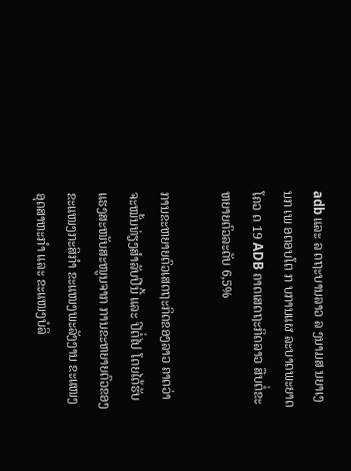adb ແລະ ລ ດຖະບານລາວ ລ ງນາມສ ນຍາເງ ນກ ເພ ອຕອບໂຕ ກ ບການແຜ ລະບາດພະຍາດໂຄວ ດ 19 ADB ຄາດເສດຖະກິດລາວ ສືບຕໍ່ຂະຫຍາຍຕົວລະດັບ 6,5%

ການຂະຫຍາຍຕົວເສດຖະກິດຂອງລາວ ຄາດວ່າຈະໝັ້ນທ່ຽງສຳລັບປີນີ້ ແລະ ປີຕໍ່ໄປ ໂດຍໄດ້ຮັບແຮງສະໜັບສະໜູນຈາກ ການຂະຫຍາຍຕົວຂອງຂະແໜງກະສິກຳ ຂະແໜງພະລັງງານ ຂະແໜງອຸດສາຫະກໍາ ແລະ ຂະແໜງບໍລິ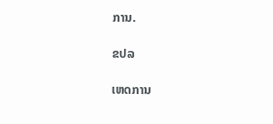ການ.

ຂປລ

ເຫດການ